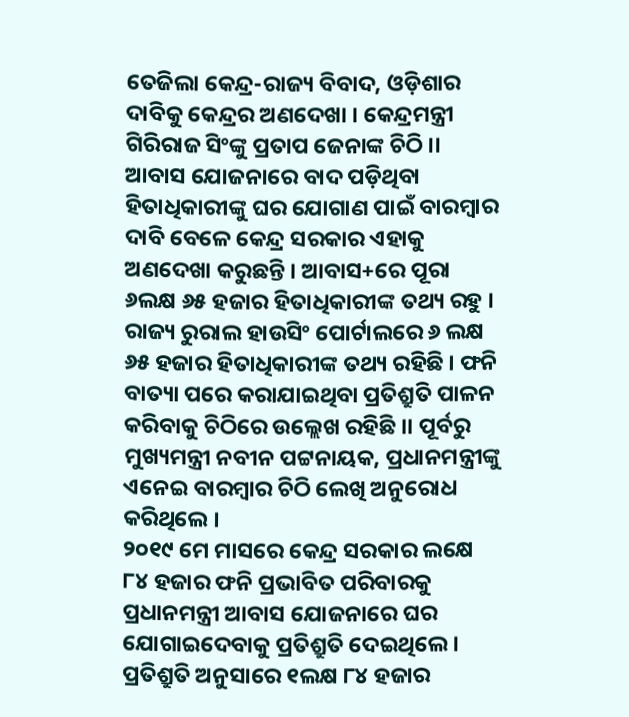ତେଜିଲା କେନ୍ଦ୍ର-ରାଜ୍ୟ ବିବାଦ, ଓଡ଼ିଶାର ଦାବିକୁ କେନ୍ଦ୍ରର ଅଣଦେଖା । କେନ୍ଦ୍ରମନ୍ତ୍ରୀ ଗିରିରାଜ ସିଂଙ୍କୁ ପ୍ରତାପ ଜେନାଙ୍କ ଚିଠି ।। ଆବାସ ଯୋଜନାରେ ବାଦ ପଡ଼ିଥିବା ହିତାଧିକାରୀଙ୍କୁ ଘର ଯୋଗାଣ ପାଇଁ ବାରମ୍ବାର ଦାବି ବେଳେ କେନ୍ଦ୍ର ସରକାର ଏହାକୁ ଅଣଦେଖା କରୁଛନ୍ତି । ଆବାସ+ରେ ପୂରା ୬ଲକ୍ଷ ୬୫ ହଜାର ହିତାଧିକାରୀଙ୍କ ତଥ୍ୟ ରହୁ । ରାଜ୍ୟ ରୁରାଲ ହାଉସିଂ ପୋର୍ଟାଲରେ ୬ ଲକ୍ଷ ୬୫ ହଜାର ହିତାଧିକାରୀଙ୍କ ତଥ୍ୟ ରହିଛି । ଫନି ବାତ୍ୟା ପରେ କରାଯାଇଥିବା ପ୍ରତିଶ୍ରୁତି ପାଳନ କରିବାକୁ ଚିଠିରେ ଉଲ୍ଲେଖ ରହିଛି ।। ପୂର୍ବରୁ ମୁଖ୍ୟମନ୍ତ୍ରୀ ନବୀନ ପଟ୍ଟନାୟକ, ପ୍ରଧାନମନ୍ତ୍ରୀଙ୍କୁ ଏନେଇ ବାରମ୍ବାର ଚିଠି ଲେଖି ଅନୁରୋଧ କରିଥିଲେ ।
୨୦୧୯ ମେ ମାସରେ କେନ୍ଦ୍ର ସରକାର ଲକ୍ଷେ ୮୪ ହଜାର ଫନି ପ୍ରଭାବିତ ପରିବାରକୁ ପ୍ରଧାନମନ୍ତ୍ରୀ ଆବାସ ଯୋଜନାରେ ଘର ଯୋଗାଇଦେବାକୁ ପ୍ରତିଶ୍ରୁତି ଦେଇଥିଲେ । ପ୍ରତିଶ୍ରୁତି ଅନୁସାରେ ୧ଲକ୍ଷ ୮୪ ହଜାର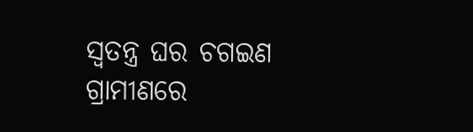ସ୍ୱତନ୍ତ୍ର ଘର ଚଗଇଣ ଗ୍ରାମୀଣରେ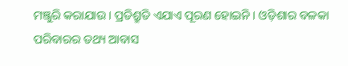ମଞ୍ଜୁରି କରାଯାଉ । ପ୍ରତିଶ୍ରୁତି ଏଯାଏ ପୂରଣ ହୋଇନି । ଓଡ଼ିଶାର ବଳକା ପରିବାରର ତଥ୍ୟ ଆବାସ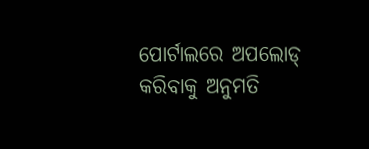ପୋର୍ଟାଲରେ ଅପଲୋଡ୍ କରିବାକୁ ଅନୁମତି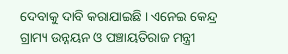ଦେବାକୁ ଦାବି କରାଯାଇଛି । ଏନେଇ କେନ୍ଦ୍ର ଗ୍ରାମ୍ୟ ଉନ୍ନୟନ ଓ ପଞ୍ଚାୟତିରାଜ ମନ୍ତ୍ରୀ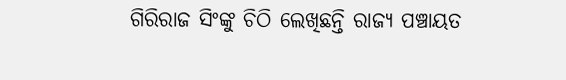ଗିରିରାଜ ସିଂଙ୍କୁ ଚିଠି ଲେଖିଛନ୍ତି ରାଜ୍ୟ ପଞ୍ଚାୟତ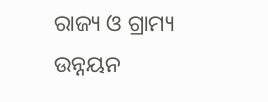ରାଜ୍ୟ ଓ ଗ୍ରାମ୍ୟ ଉନ୍ନୟନ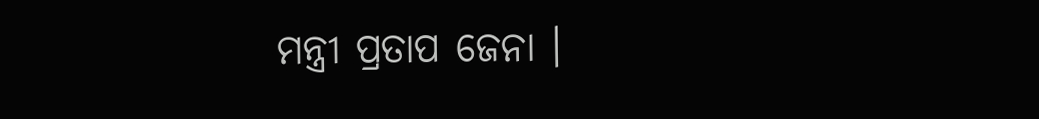ମନ୍ତ୍ରୀ ପ୍ରତାପ ଜେନା ।